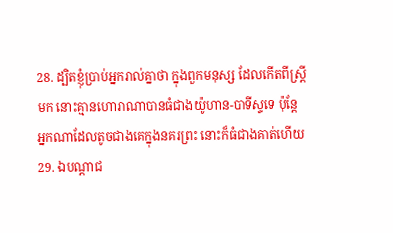28. ដ្បិតខ្ញុំប្រាប់អ្នករាល់គ្នាថា ក្នុងពួកមនុស្ស ដែលកើតពីស្ត្រីមក នោះគ្មានហោរាណាបានធំជាងយ៉ូហាន-បាទីស្ទទេ ប៉ុន្តែ អ្នកណាដែលតូចជាងគេក្នុងនគរព្រះ នោះក៏ធំជាងគាត់ហើយ
29. ឯបណ្តាជ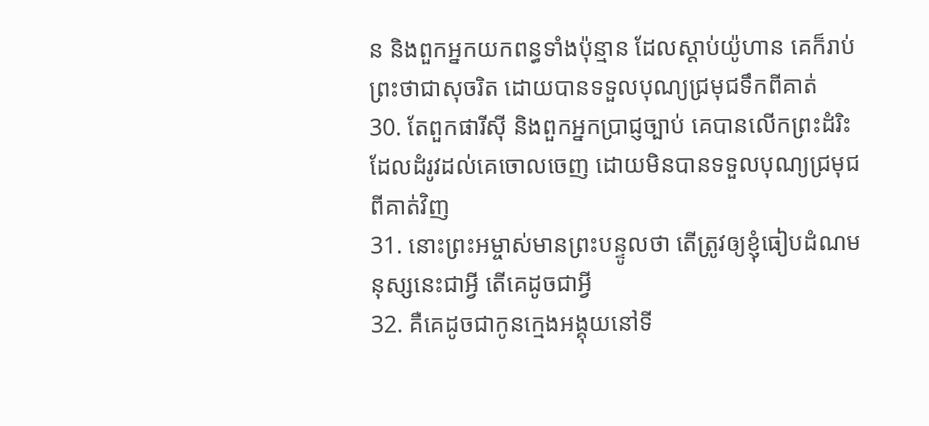ន និងពួកអ្នកយកពន្ធទាំងប៉ុន្មាន ដែលស្តាប់យ៉ូហាន គេក៏រាប់ព្រះថាជាសុចរិត ដោយបានទទួលបុណ្យជ្រមុជទឹកពីគាត់
30. តែពួកផារីស៊ី និងពួកអ្នកប្រាជ្ញច្បាប់ គេបានលើកព្រះដំរិះ ដែលដំរូវដល់គេចោលចេញ ដោយមិនបានទទួលបុណ្យជ្រមុជពីគាត់វិញ
31. នោះព្រះអម្ចាស់មានព្រះបន្ទូលថា តើត្រូវឲ្យខ្ញុំធៀបដំណមនុស្សនេះជាអ្វី តើគេដូចជាអ្វី
32. គឺគេដូចជាកូនក្មេងអង្គុយនៅទី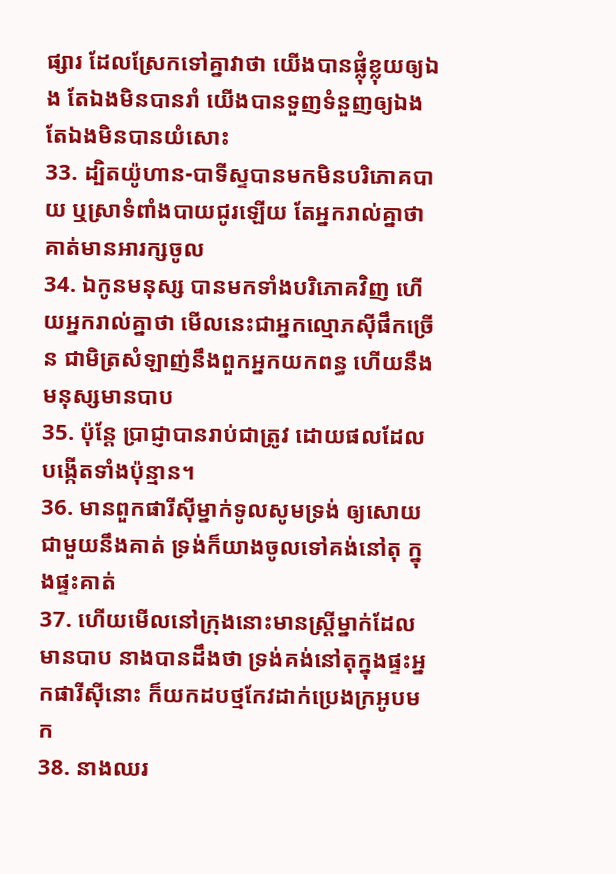ផ្សារ ដែលស្រែកទៅគ្នាវាថា យើងបានផ្លុំខ្លុយឲ្យឯង តែឯងមិនបានរាំ យើងបានទួញទំនួញឲ្យឯងតែឯងមិនបានយំសោះ
33. ដ្បិតយ៉ូហាន-បាទីស្ទបានមកមិនបរិភោគបាយ ឬស្រាទំពាំងបាយជូរឡើយ តែអ្នករាល់គ្នាថា គាត់មានអារក្សចូល
34. ឯកូនមនុស្ស បានមកទាំងបរិភោគវិញ ហើយអ្នករាល់គ្នាថា មើលនេះជាអ្នកល្មោភស៊ីផឹកច្រើន ជាមិត្រសំឡាញ់នឹងពួកអ្នកយកពន្ធ ហើយនឹងមនុស្សមានបាប
35. ប៉ុន្តែ ប្រាជ្ញាបានរាប់ជាត្រូវ ដោយផលដែលបង្កើតទាំងប៉ុន្មាន។
36. មានពួកផារីស៊ីម្នាក់ទូលសូមទ្រង់ ឲ្យសោយជាមួយនឹងគាត់ ទ្រង់ក៏យាងចូលទៅគង់នៅតុ ក្នុងផ្ទះគាត់
37. ហើយមើលនៅក្រុងនោះមានស្ត្រីម្នាក់ដែលមានបាប នាងបានដឹងថា ទ្រង់គង់នៅតុក្នុងផ្ទះអ្នកផារីស៊ីនោះ ក៏យកដបថ្មកែវដាក់ប្រេងក្រអូបមក
38. នាងឈរ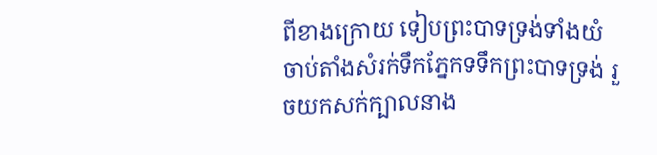ពីខាងក្រោយ ទៀបព្រះបាទទ្រង់ទាំងយំ ចាប់តាំងសំរក់ទឹកភ្នែកទទឹកព្រះបាទទ្រង់ រួចយកសក់ក្បាលនាង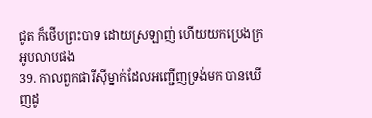ជូត ក៏ថើបព្រះបាទ ដោយស្រឡាញ់ ហើយយកប្រេងក្រអូបលាបផង
39. កាលពួកផារីស៊ីម្នាក់ដែលអញ្ជើញទ្រង់មក បានឃើញដូ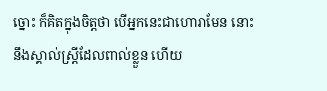ច្នោះ ក៏គិតក្នុងចិត្តថា បើអ្នកនេះជាហោរាមែន នោះនឹងស្គាល់ស្ត្រីដែលពាល់ខ្លួន ហើយ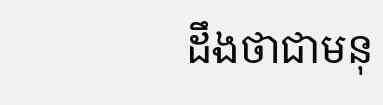ដឹងថាជាមនុ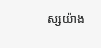ស្សយ៉ាង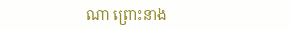ណា ព្រោះនាង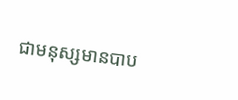ជាមនុស្សមានបាប